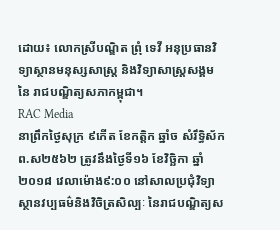ដោយ៖ លោកស្រីបណ្ឌិត ព្រុំ ទេវី អនុប្រធានវិទ្យាស្ថានមនុស្សសាស្ត្រ និងវិទ្យាសាស្ត្រសង្គមនៃ រាជបណ្ឌិត្យសភាកម្ពុជា។
RAC Media
នាព្រឹកថ្ងៃសុក្រ ៩កើត ខែកត្តិក ឆ្នាំច សំរឹទ្ធិស័ក ព.ស២៥៦២ ត្រូវនឹងថ្ងៃទី១៦ ខែវិច្ឆិកា ឆ្នាំ២០១៨ វេលាម៉ោង៩:០០ នៅសាលប្រជុំវិទ្យាស្ថានវប្បធម៌និងវិចិត្រសិល្បៈ នៃរាជបណ្ឌិត្យស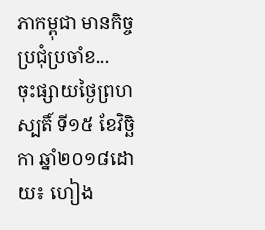ភាកម្ពុជា មានកិច្ចប្រជុំប្រចាំខ...
ចុះផ្សាយថ្ងៃព្រហស្បតិ៍ ទី១៥ ខែវិច្ឆិកា ឆ្នាំ២០១៨ដោយ៖ ហៀង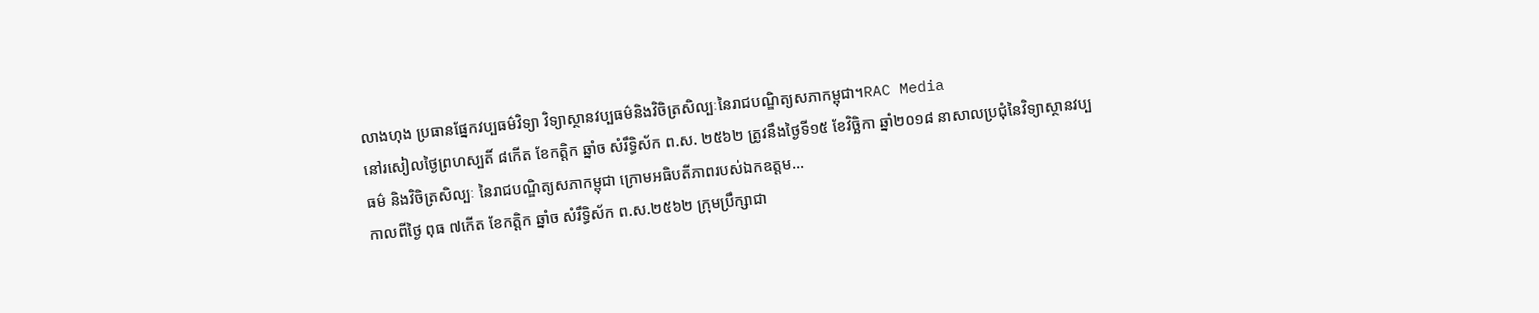លាងហុង ប្រធានផ្នែកវប្បធម៌វិទ្យា វិទ្យាស្ថានវប្បធម៌និងវិចិត្រសិល្បៈនៃរាជបណ្ឌិត្យសភាកម្ពុជា។RAC Media
នៅរសៀលថ្ងៃព្រហស្បតិ៍ ៨កើត ខែកត្តិក ឆ្នាំច សំរឹទ្ធិស័ក ព.ស. ២៥៦២ ត្រូវនឹងថ្ងៃទី១៥ ខែវិច្ឆិកា ឆ្នាំ២០១៨ នាសាលប្រជុំនៃវិទ្យាស្ថានវប្បធម៌ និងវិចិត្រសិល្បៈ នៃរាជបណ្ឌិត្យសភាកម្ពុជា ក្រោមអធិបតីភាពរបស់ឯកឧត្តម...
កាលពីថ្ងៃ ពុធ ៧កើត ខែកត្តិក ឆ្នាំច សំរឹទ្ធិស័ក ព.ស.២៥៦២ ក្រុមប្រឹក្សាជា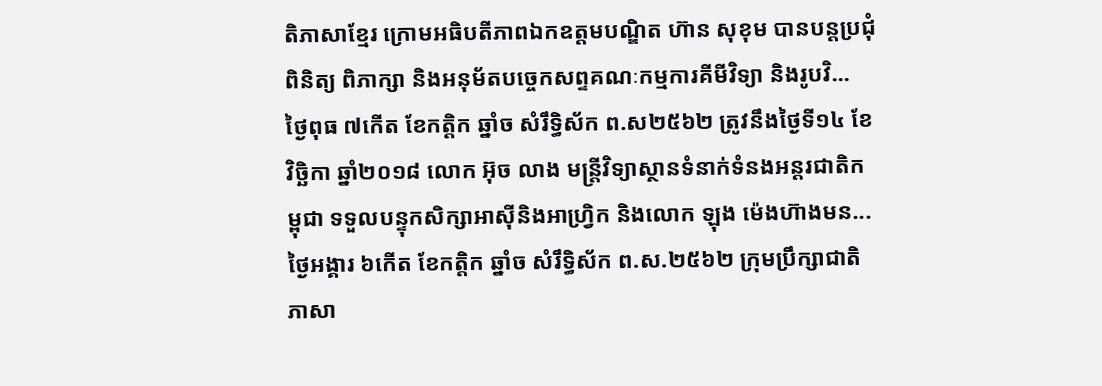តិភាសាខ្មែរ ក្រោមអធិបតីភាពឯកឧត្តមបណ្ឌិត ហ៊ាន សុខុម បានបន្តប្រជុំពិនិត្យ ពិភាក្សា និងអនុម័តបច្ចេកសព្ទគណៈកម្មការគីមីវិទ្យា និងរូបវិ...
ថ្ងៃពុធ ៧កើត ខែកត្តិក ឆ្នាំច សំរឹទ្ធិស័ក ព.ស២៥៦២ ត្រូវនឹងថ្ងៃទី១៤ ខែវិច្ឆិកា ឆ្នាំ២០១៨ លោក អ៊ុច លាង មន្ត្រីវិទ្យាស្ថានទំនាក់ទំនងអន្តរជាតិកម្ពុជា ទទួលបន្ទុកសិក្សាអាស៊ីនិងអាហ្វ្រិក និងលោក ឡុង ម៉េងហ៊ាងមន...
ថ្ងៃអង្គារ ៦កើត ខែកត្តិក ឆ្នាំច សំរឹទ្ធិស័ក ព.ស.២៥៦២ ក្រុមប្រឹក្សាជាតិភាសា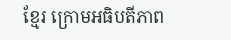ខ្មែរ ក្រោមអធិបតីភាព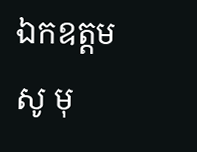ឯកឧត្តម សូ មុ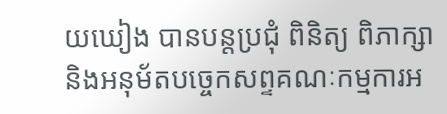យឃៀង បានបន្តប្រជុំ ពិនិត្យ ពិភាក្សា និងអនុម័តបច្ចេកសព្ទគណៈកម្មការអ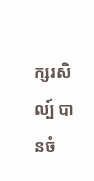ក្សរសិល្ប៍ បានចំ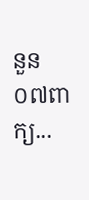នួន០៧ពាក្យ...